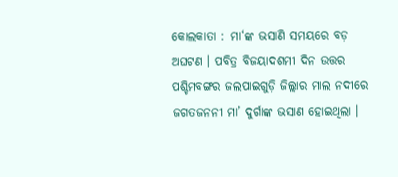କୋଲକାତା : ମା‘ଙ୍କ ଭସାଣି ସମୟରେ ବଡ଼ ଅଘଟଣ । ପବିତ୍ର ବିଜୟାଦଶମୀ ଦିନ ଉତ୍ତର ପଶ୍ଚିମବଙ୍ଗର ଜଲପାଇଗୁଡ଼ି ଜିଲ୍ଲାର ମାଲ ନଦୀରେ ଜଗତଜନନୀ ମା’ ଦୁର୍ଗାଙ୍କ ଭସାଣ ହୋଇଥିଲା ।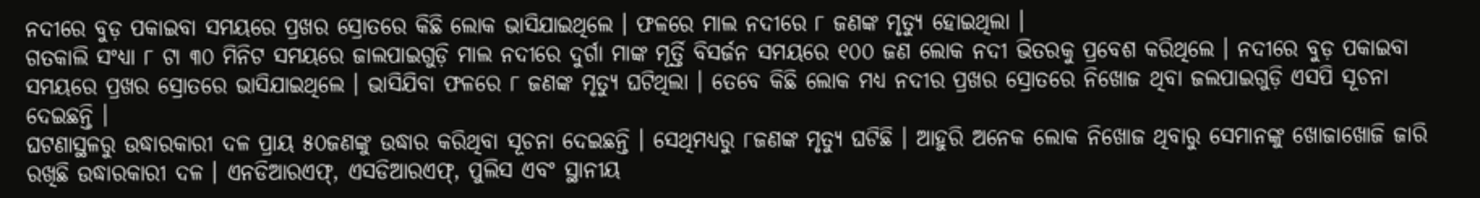ନଦୀରେ ବୁଡ଼ ପକାଇବା ସମୟରେ ପ୍ରଖର ସ୍ରୋତରେ କିଛି ଲୋକ ଭାସିଯାଇଥିଲେ । ଫଳରେ ମାଲ ନଦୀରେ ୮ ଜଣଙ୍କ ମୃତ୍ୟୁ ହୋଇଥିଲା ।
ଗତକାଲି ସଂଧ୍ୟା ୮ ଟା ୩୦ ମିନିଟ ସମୟରେ ଜାଲପାଇଗୁଡ଼ି ମାଲ ନଦୀରେ ଦୁର୍ଗା ମାଙ୍କ ମୂର୍ତ୍ତି ବିସର୍ଜନ ସମୟରେ ୧୦୦ ଜଣ ଲୋକ ନଦୀ ଭିତରକୁ ପ୍ରବେଶ କରିଥିଲେ । ନଦୀରେ ବୁଡ଼ ପକାଇବା ସମୟରେ ପ୍ରଖର ସ୍ରୋତରେ ଭାସିଯାଇଥିଲେ । ଭାସିଯିବା ଫଳରେ ୮ ଜଣଙ୍କ ମୃତ୍ୟୁ ଘଟିଥିଲା । ତେବେ କିଛି ଲୋକ ମଧ୍ୟ ନଦୀର ପ୍ରଖର ସ୍ରୋତରେ ନିଖୋଜ ଥିବା ଜଲପାଇଗୁଡ଼ି ଏସପି ସୂଚନା ଦେଇଛନ୍ତି ।
ଘଟଣାସ୍ଥଳରୁ ଉଦ୍ଧାରକାରୀ ଦଳ ପ୍ରାୟ ୫୦ଜଣଙ୍କୁ ଉଦ୍ଧାର କରିଥିବା ସୂଚନା ଦେଇଛନ୍ତି । ସେଥିମଧ୍ୟରୁ ୮ଜଣଙ୍କ ମୃତ୍ୟୁ ଘଟିଛି । ଆହୁରି ଅନେକ ଲୋକ ନିଖୋଜ ଥିବାରୁ ସେମାନଙ୍କୁ ଖୋଜାଖୋଜି ଜାରି ରଖିଛି ଉଦ୍ଧାରକାରୀ ଦଳ । ଏନଡିଆରଏଫ୍, ଏସଡିଆରଏଫ୍, ପୁଲିସ ଏବଂ ସ୍ଥାନୀୟ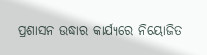ପ୍ରଶାସନ ଉଦ୍ଧାର କାର୍ଯ୍ୟରେ ନିୟୋଜିତ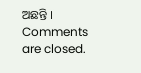ଅଛନ୍ତି ।
Comments are closed.